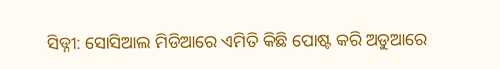ସିଡ୍ନୀ: ସୋସିଆଲ ମିଡିଆରେ ଏମିତି କିଛି ପୋଷ୍ଟ କରି ଅଡୁଆରେ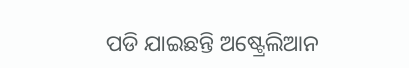ପଡି ଯାଇଛନ୍ତି ଅଷ୍ଟ୍ରେଲିଆନ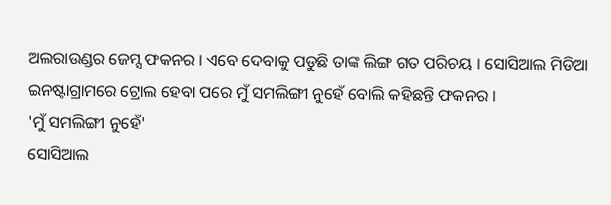ଅଲରାଉଣ୍ଡର ଜେମ୍ସ ଫକନର । ଏବେ ଦେବାକୁ ପଡୁଛି ତାଙ୍କ ଲିଙ୍ଗ ଗତ ପରିଚୟ । ସୋସିଆଲ ମିଡିଆ ଇନଷ୍ଟାଗ୍ରାମରେ ଟ୍ରୋଲ ହେବା ପରେ ମୁଁ ସମଲିଙ୍ଗୀ ନୁହେଁ ବୋଲି କହିଛନ୍ତି ଫକନର ।
'ମୁଁ ସମଲିଙ୍ଗୀ ନୁହେଁ'
ସୋସିଆଲ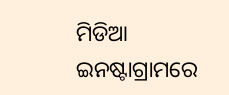ମିଡିଆ ଇନଷ୍ଟାଗ୍ରାମରେ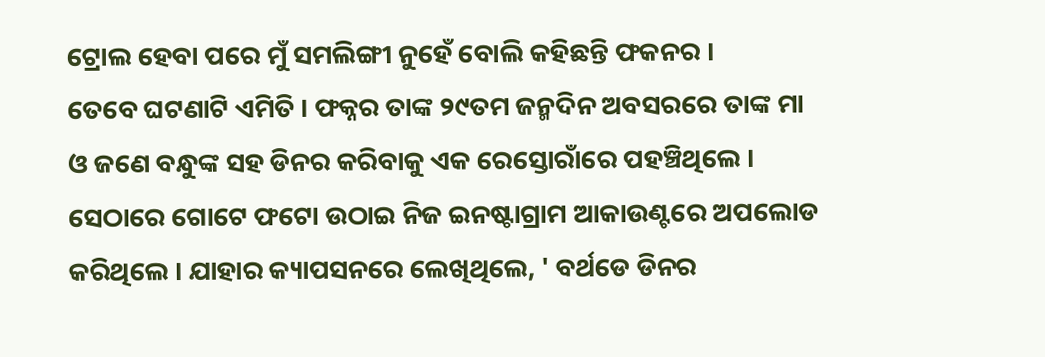ଟ୍ରୋଲ ହେବା ପରେ ମୁଁ ସମଲିଙ୍ଗୀ ନୁହେଁ ବୋଲି କହିଛନ୍ତି ଫକନର ।
ତେବେ ଘଟଣାଟି ଏମିତି । ଫକ୍ନର ତାଙ୍କ ୨୯ତମ ଜନ୍ମଦିନ ଅବସରରେ ତାଙ୍କ ମା ଓ ଜଣେ ବନ୍ଧୁଙ୍କ ସହ ଡିନର କରିବାକୁ ଏକ ରେସ୍ତୋରାଁରେ ପହଞ୍ଚିଥିଲେ । ସେଠାରେ ଗୋଟେ ଫଟୋ ଉଠାଇ ନିଜ ଇନଷ୍ଟାଗ୍ରାମ ଆକାଉଣ୍ଟରେ ଅପଲୋଡ କରିଥିଲେ । ଯାହାର କ୍ୟାପସନରେ ଲେଖିଥିଲେ, ' ବର୍ଥଡେ ଡିନର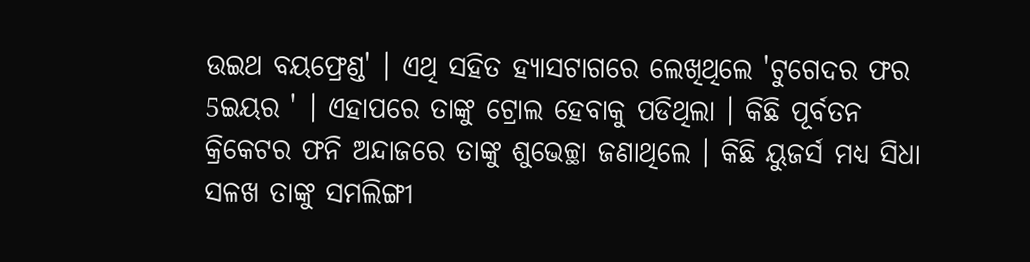ଉଇଥ ବୟଫ୍ରେଣ୍ଡ' । ଏଥି ସହିତ ହ୍ୟାସଟାଗରେ ଲେଖିଥିଲେ 'ଟୁଗେଦର ଫର 5ଇୟର ' । ଏହାପରେ ତାଙ୍କୁ ଟ୍ରୋଲ ହେବାକୁ ପଡିଥିଲା । କିଛି ପୂର୍ବତନ କ୍ରିକେଟର ଫନି ଅନ୍ଦାଜରେ ତାଙ୍କୁ ଶୁଭେଚ୍ଛା ଜଣାଥିଲେ । କିଛି ୟୁଜର୍ସ ମଧ୍ୟ ସିଧା ସଳଖ ତାଙ୍କୁ ସମଲିଙ୍ଗୀ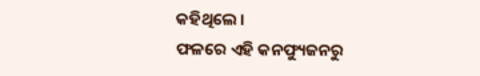କହିଥିଲେ ।
ଫଳରେ ଏହି କନଫ୍ୟୁଜନରୁ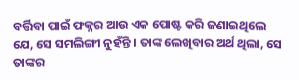ବର୍ତ୍ତିବା ପାଇଁ ଫକ୍ନର ଆଉ ଏକ ପୋଷ୍ଟ କରି ଜଣାଇଥିଲେ ଯେ, ସେ ସମଲିଙ୍ଗୀ ନୁହଁନ୍ତି । ତାଙ୍କ ଲେଖିବାର ଅର୍ଥ ଥିଲା, ସେ ତାଙ୍କର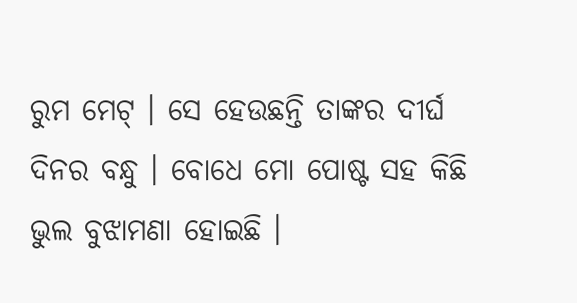ରୁମ ମେଟ୍ । ସେ ହେଉଛନ୍ତି ତାଙ୍କର ଦୀର୍ଘ ଦିନର ବନ୍ଧୁ । ବୋଧେ ମୋ ପୋଷ୍ଟ ସହ କିଛି ଭୁଲ ବୁଝାମଣା ହୋଇଛି ।